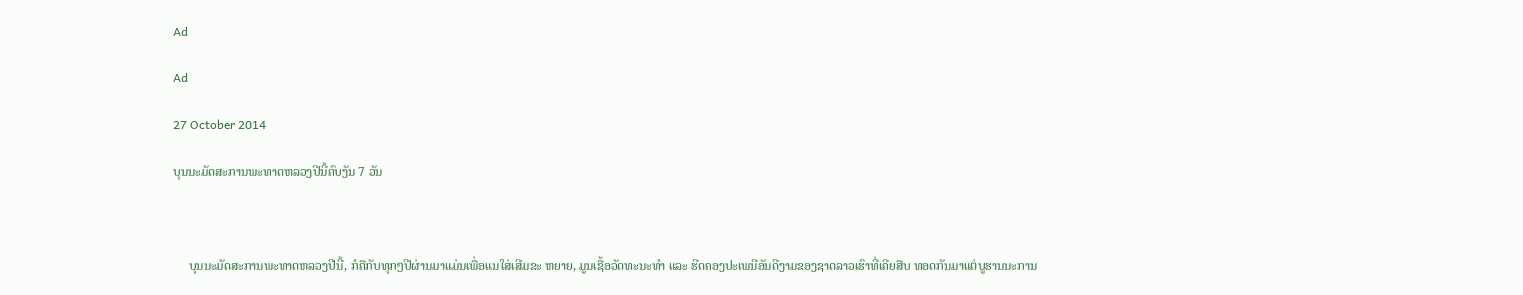Ad

Ad

27 October 2014

ບຸນນະມັດສະການພະທາດຫລວງປີນີ້ຄົບງັນ 7 ວັນ



     ບຸນນະມັດສະການພະທາດຫລວງປີນີ້, ກໍຄືກັບທຸກໆປີຜ່ານມາແມ່ນເພື່ອແນໃສ່ເສີມຂະ ຫຍາຍ, ມູນເຊື້ອວັດທະນະທຳ ແລະ ຮີດຄອງປະເພນີອັນດີງາມຂອງຊາດລາວເຮົາທີ່ເຄີຍສືບ ທອດກັນມາແຕ່ບູຮານນະການ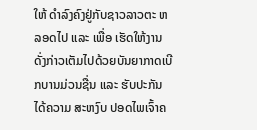ໃຫ້ ດຳລົງຄົງຢູ່ກັບຊາວລາວຕະ ຫລອດໄປ ແລະ ເພື່ອ ເຮັດໃຫ້ງານດັ່ງກ່າວເຕັມໄປດ້ວຍບັນຍາກາດເບີກບານມ່ວນຊື່ນ ແລະ ຮັບປະກັນໄດ້ຄວາມ ສະຫງົບ ປອດໄພເຈົ້າຄ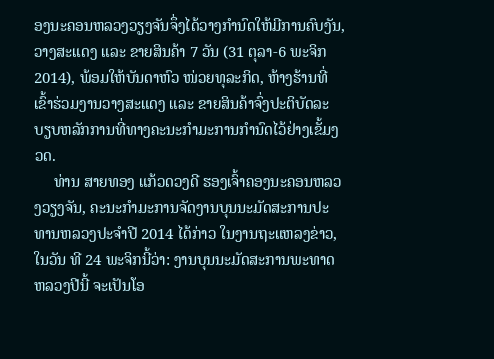ອງນະຄອນຫລວງວຽງຈັນຈຶ່ງໄດ້ວາງກຳນົດໃຫ້ມີການຄົບງັນ, ວາງສະແດງ ແລະ ຂາຍສິນຄ້າ 7 ວັນ (31 ຕຸລາ-6 ພະຈິກ 2014), ພ້ອມໃຫ້ບັນດາຫົວ ໜ່ວຍທຸລະກິດ, ຫ້າງຮ້ານທີ່ເຂົ້າຮ່ວມງານວາງສະແດງ ແລະ ຂາຍສິນຄ້າຈົ່ງປະຕິບັດລະ ບຽບຫລັກການທີ່ທາງຄະນະກຳມະການກຳນົດໄວ້ຢ່າງເຂັ້ມງວດ.
     ທ່ານ ສາຍທອງ ແກ້ວດວງດີ ຮອງເຈົ້າຄອງນະຄອນຫລວງວຽງຈັນ, ຄະນະກຳມະການຈັດງານບຸນນະມັດສະການປະ ທານຫລວງປະຈຳປີ 2014 ໄດ້ກ່າວ ໃນງານຖະແຫລງຂ່າວ, ໃນວັນ ທີ 24 ພະຈິກນີ້ວ່າ: ງານບຸນນະມັດສະການພະທາດ ຫລວງປີນີ້ ຈະເປັນໂອ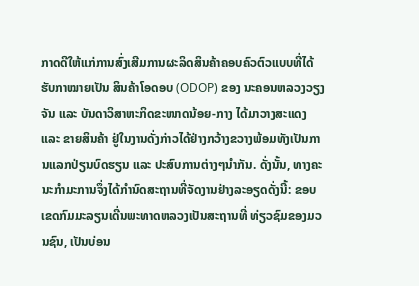ກາດດີໃຫ້ແກ່ການສົ່ງເສີມການຜະລິດສິນຄ້າຄອບຄົວຕົວແບບທີ່ໄດ້ຮັບກາໝາຍເປັນ ສິນຄ້າໂອດອບ (ODOP) ຂອງ ນະຄອນຫລວງວຽງຈັນ ແລະ ບັນດາວິສາຫະກິດຂະໜາດນ້ອຍ-ກາງ ໄດ້ມາວາງສະແດງ ແລະ ຂາຍສິນຄ້າ ຢູ່ໃນງານດັ່ງກ່າວໄດ້ຢ່າງກວ້າງຂວາງພ້ອມທັງເປັນການແລກປ່ຽນບົດຮຽນ ແລະ ປະສົບການຕ່າງໆນຳກັນ. ດັ່ງນັ້ນ, ທາງຄະ
ນະກຳມະການຈຶ່ງໄດ້ກຳນົດສະຖານທີ່ຈັດງານຢ່າງລະອຽດດັ່ງນີ້: ຂອບເຂດກົມມະລຽນເດີ່ນພະທາດຫລວງເປັນສະຖານທີ່ ທ່ຽວຊົມຂອງມວນຊົນ, ເປັນບ່ອນ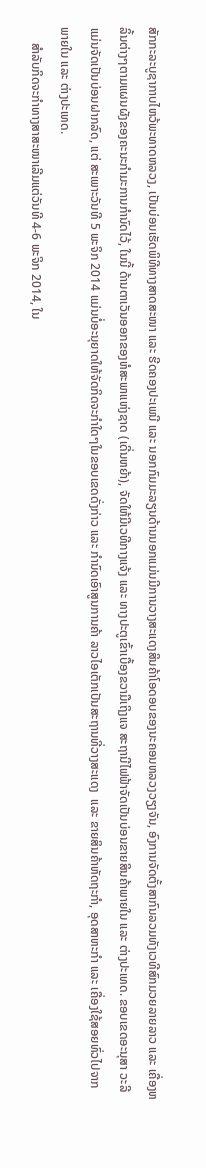ສັກກະລະບູຊາກາບໄຫວ້ພະທາດຫລວງ, ເປັນບ່ອນເຮັດພິທີທາງສາດສະໜາ ແລະ ຮີດຄອງປະເພນີ ແລະ ນອກກົມມະລຽນດ້ານນອກແມ່ນມີການວາງສະແດງສິນຄ້າໂອດອບຂອງນະຄອນຫລວງວຽງຈັນ, ອົງການຈັດຕັ້ງສາກົນລວມທັງເວທີສົກມວຍລາຍລາວ ແລະ ເຄື່ອງຫລິ້ນຕ່າງໆຕາມແຜນຜັງຂອງຄະນະກຳມະການກຳນົດໄວ້, ໃນນີ້ ດ້ານຕາເວັນອອກຂອງຫໍສະພາແຫ່ງຊາດ (ເດີ່ນຫຍ້າ), ຈັດໃຫ້ມີເວທີກາງແຈ້ງ ແລະ ທາງປະຕູເຂົ້າເບື້ອງຂວາມືເຖິງແຈ ສະຖານີໄຟຟ້າຈັດເປັນບ່ອນຂາຍສິນຄ້າພາຍໃນ ແລະ ຕ່າງປະເທດ. ຂອບເຂດອະນຸສາ ວະລີແມ່ນຈັດເປັນບ່ອນຝາກລົດ, ແຕ່ ສະເພາະວັນທີ 5 ພະຈິກ 2014 ແມ່ນບໍ່ອະນຸຍາດໃຫ້ຈັດກິດຈະກຳໃດໆໃນຂອບເຂດດັ່ງກ່າວ ແລະ ກຳນົດເອົາສູນການຄ້າ ລາວໄອເຕັກເປັນສະຖານທີ່ວາງສະແດງ  ແລະ ຂາຍສິນຄ້າຫັດຖະກຳ, ອຸດສາຫະກຳ ແລະ ເຄື່ອງໃຊ້ສອຍທົ່ວໄປຈາກພາຍໃນ ແລະ ຕ່າງປະເທດ.
     ສຳລັບກິດຈະກຳທາງສາສະໜາເລີມແຕ່ວັນທີ 4-6 ພະຈິກ 2014, ໃນ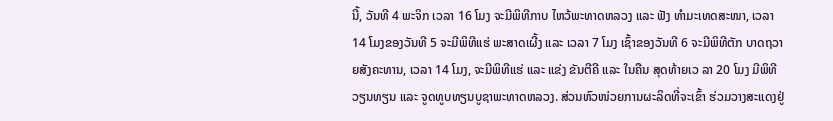ນີ້, ວັນທີ 4 ພະຈິກ ເວລາ 16 ໂມງ ຈະມີພິທີກາບ ໄຫວ້ພະທາດຫລວງ ແລະ ຟັງ ທຳມະເທດສະໜາ, ເວລາ 14 ໂມງຂອງວັນທີ 5 ຈະມີພິທີແຮ່ ພະສາດເຜີ້ງ ແລະ ເວລາ 7 ໂມງ ເຊົ້າຂອງວັນທີ 6 ຈະມີພິທີຕັກ ບາດຖວາຍສັງຄະທານ, ເວລາ 14 ໂມງ, ຈະມີພິທີແຮ່ ແລະ ແຂ່ງ ຂັນຕີຄີ ແລະ ໃນຄືນ ສຸດທ້າຍເວ ລາ 20 ໂມງ ມີພິທີວຽນທຽນ ແລະ ຈູດທູບທຽນບູຊາພະທາດຫລວງ. ສ່ວນຫົວໜ່ວຍການຜະລິດທີ່ຈະເຂົ້າ ຮ່ວມວາງສະແດງຢູ່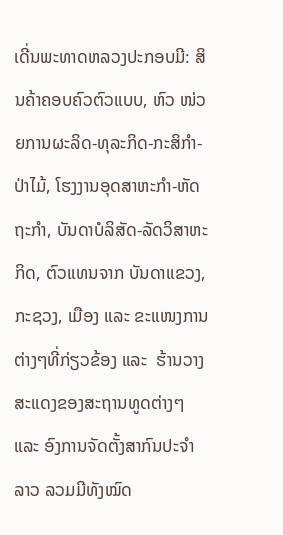ເດີ່ນພະທາດຫລວງປະກອບມີ: ສິນຄ້າຄອບຄົວຕົວແບບ, ຫົວ ໜ່ວຍການຜະລິດ-ທຸລະກິດ-ກະສິກຳ-ປ່າໄມ້, ໂຮງງານອຸດສາຫະກຳ-ຫັດຖະກຳ, ບັນດາບໍລິສັດ-ລັດວິສາຫະກິດ, ຕົວແທນຈາກ ບັນດາແຂວງ, ກະຊວງ, ເມືອງ ແລະ ຂະແໜງການຕ່າງໆທີ່ກ່ຽວຂ້ອງ ແລະ  ຮ້ານວາງສະແດງຂອງສະຖານທູດຕ່າງໆ ແລະ ອົງການຈັດຕັ້ງສາກົນປະຈຳລາວ ລວມມີທັງໝົດ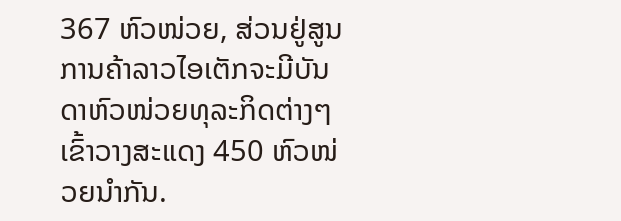367 ຫົວໜ່ວຍ, ສ່ວນຢູ່ສູນການຄ້າລາວໄອເຕັກຈະມີບັນດາຫົວໜ່ວຍທຸລະກິດຕ່າງໆເຂົ້າວາງສະແດງ 450 ຫົວໜ່ວຍນຳກັນ.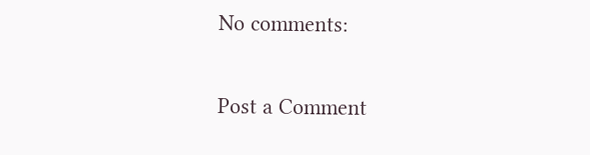No comments:

Post a Comment